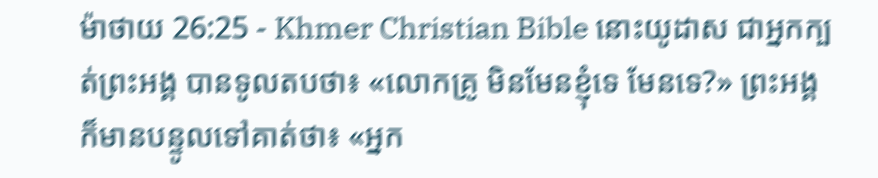ម៉ាថាយ 26:25 - Khmer Christian Bible នោះយូដាស ជាអ្នកក្បត់ព្រះអង្គ បានទូលតបថា៖ «លោកគ្រូ មិនមែនខ្ញុំទេ មែនទេ?» ព្រះអង្គក៏មានបន្ទូលទៅគាត់ថា៖ «អ្នក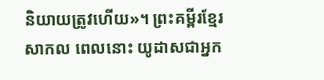និយាយត្រូវហើយ»។ ព្រះគម្ពីរខ្មែរសាកល ពេលនោះ យូដាសជាអ្នក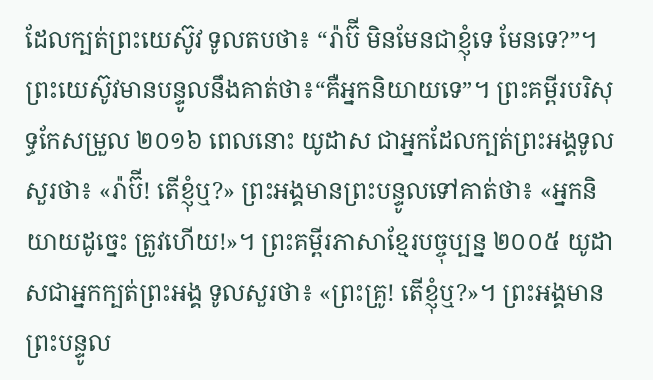ដែលក្បត់ព្រះយេស៊ូវ ទូលតបថា៖ “រ៉ាប៊ី មិនមែនជាខ្ញុំទេ មែនទេ?”។ ព្រះយេស៊ូវមានបន្ទូលនឹងគាត់ថា៖“គឺអ្នកនិយាយទេ”។ ព្រះគម្ពីរបរិសុទ្ធកែសម្រួល ២០១៦ ពេលនោះ យូដាស ជាអ្នកដែលក្បត់ព្រះអង្គទូលសួរថា៖ «រ៉ាប៊ី! តើខ្ញុំឬ?» ព្រះអង្គមានព្រះបន្ទូលទៅគាត់ថា៖ «អ្នកនិយាយដូច្នេះ ត្រូវហើយ!»។ ព្រះគម្ពីរភាសាខ្មែរបច្ចុប្បន្ន ២០០៥ យូដាសជាអ្នកក្បត់ព្រះអង្គ ទូលសួរថា៖ «ព្រះគ្រូ! តើខ្ញុំឬ?»។ ព្រះអង្គមានព្រះបន្ទូល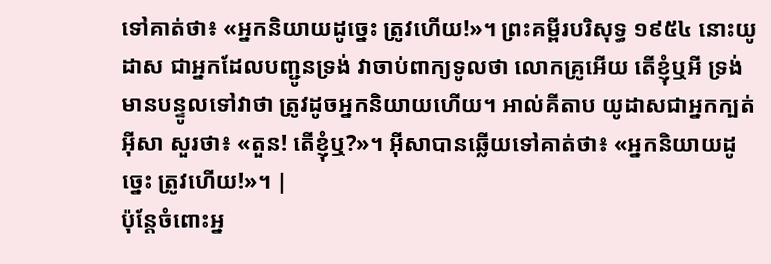ទៅគាត់ថា៖ «អ្នកនិយាយដូច្នេះ ត្រូវហើយ!»។ ព្រះគម្ពីរបរិសុទ្ធ ១៩៥៤ នោះយូដាស ជាអ្នកដែលបញ្ជូនទ្រង់ វាចាប់ពាក្យទូលថា លោកគ្រូអើយ តើខ្ញុំឬអី ទ្រង់មានបន្ទូលទៅវាថា ត្រូវដូចអ្នកនិយាយហើយ។ អាល់គីតាប យូដាសជាអ្នកក្បត់អ៊ីសា សួរថា៖ «តួន! តើខ្ញុំឬ?»។ អ៊ីសាបានឆ្លើយទៅគាត់ថា៖ «អ្នកនិយាយដូច្នេះ ត្រូវហើយ!»។ |
ប៉ុន្ដែចំពោះអ្ន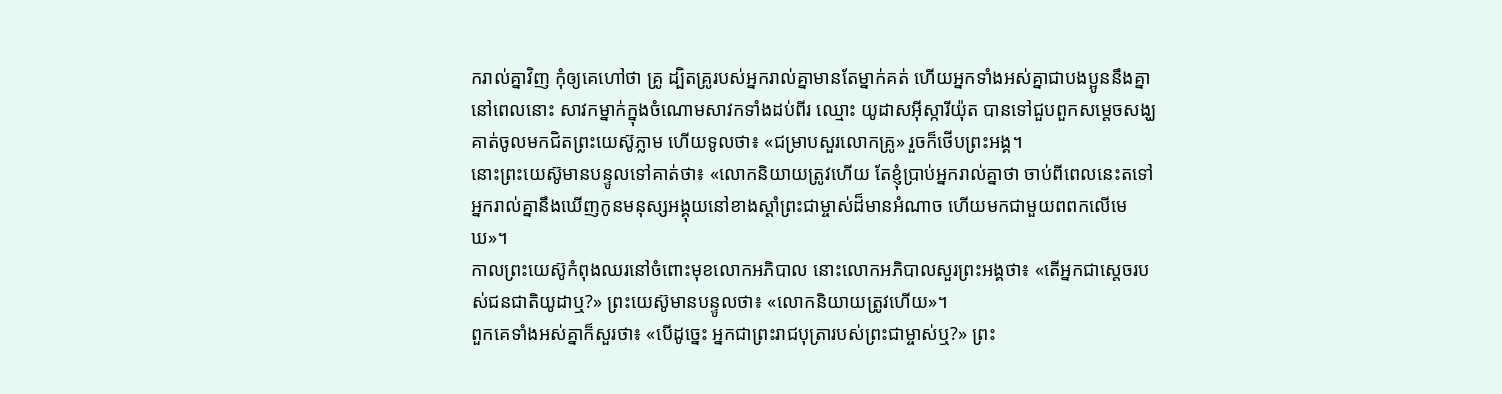ករាល់គ្នាវិញ កុំឲ្យគេហៅថា គ្រូ ដ្បិតគ្រូរបស់អ្នករាល់គ្នាមានតែម្នាក់គត់ ហើយអ្នកទាំងអស់គ្នាជាបងប្អូននឹងគ្នា
នៅពេលនោះ សាវកម្នាក់ក្នុងចំណោមសាវកទាំងដប់ពីរ ឈ្មោះ យូដាសអ៊ីស្ការីយ៉ុត បានទៅជួបពួកសម្ដេចសង្ឃ
គាត់ចូលមកជិតព្រះយេស៊ូភ្លាម ហើយទូលថា៖ «ជម្រាបសួរលោកគ្រូ» រួចក៏ថើបព្រះអង្គ។
នោះព្រះយេស៊ូមានបន្ទូលទៅគាត់ថា៖ «លោកនិយាយត្រូវហើយ តែខ្ញុំប្រាប់អ្នករាល់គ្នាថា ចាប់ពីពេលនេះតទៅ អ្នករាល់គ្នានឹងឃើញកូនមនុស្សអង្គុយនៅខាងស្ដាំព្រះជាម្ចាស់ដ៏មានអំណាច ហើយមកជាមួយពពកលើមេឃ»។
កាលព្រះយេស៊ូកំពុងឈរនៅចំពោះមុខលោកអភិបាល នោះលោកអភិបាលសួរព្រះអង្គថា៖ «តើអ្នកជាស្ដេចរបស់ជនជាតិយូដាឬ?» ព្រះយេស៊ូមានបន្ទូលថា៖ «លោកនិយាយត្រូវហើយ»។
ពួកគេទាំងអស់គ្នាក៏សួរថា៖ «បើដូច្នេះ អ្នកជាព្រះរាជបុត្រារបស់ព្រះជាម្ចាស់ឬ?» ព្រះ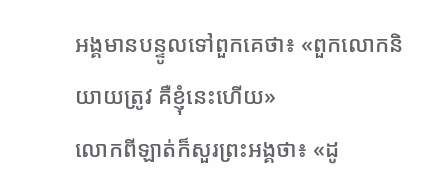អង្គមានបន្ទូលទៅពួកគេថា៖ «ពួកលោកនិយាយត្រូវ គឺខ្ញុំនេះហើយ»
លោកពីឡាត់ក៏សួរព្រះអង្គថា៖ «ដូ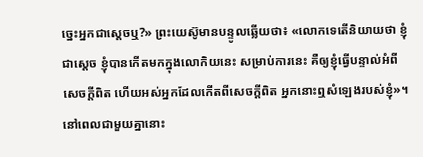ច្នេះអ្នកជាស្តេចឬ?» ព្រះយេស៊ូមានបន្ទូលឆ្លើយថា៖ «លោកទេតើនិយាយថា ខ្ញុំជាស្តេច ខ្ញុំបានកើតមកក្នុងលោកិយនេះ សម្រាប់ការនេះ គឺឲ្យខ្ញុំធ្វើបន្ទាល់អំពីសេចក្ដីពិត ហើយអស់អ្នកដែលកើតពីសេចក្ដីពិត អ្នកនោះឮសំឡេងរបស់ខ្ញុំ»។
នៅពេលជាមួយគ្នានោះ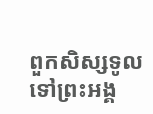ពួកសិស្សទូលទៅព្រះអង្គ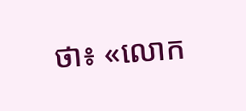ថា៖ «លោក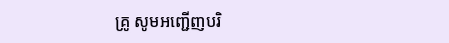គ្រូ សូមអញ្ជើញបរិ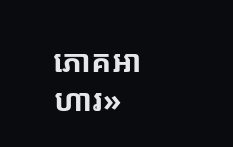ភោគអាហារ»